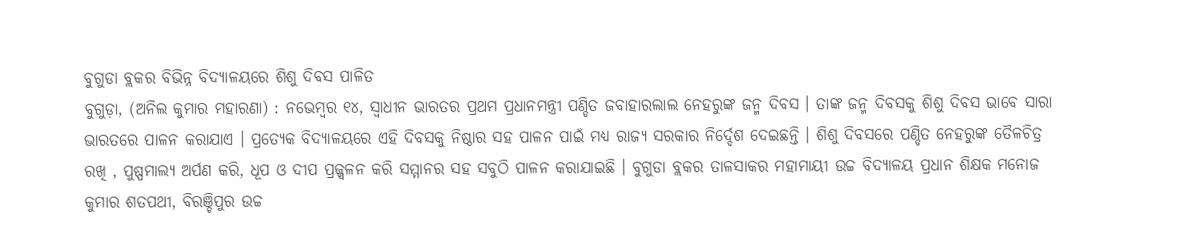ବୁଗୁଡା ବ୍ଲକର ବିଭିନ୍ନ ବିଦ୍ୟାଳୟରେ ଶିଶୁ ଦିବସ ପାଳିତ
ବୁଗୁଡ଼ା, (ଅନିଲ କୁମାର ମହାରଣା) : ନଭେମ୍ବର ୧୪, ସ୍ୱାଧୀନ ଭାରତର ପ୍ରଥମ ପ୍ରଧାନମନ୍ତ୍ରୀ ପଣ୍ଡିତ ଜବାହାରଲାଲ ନେହରୁଙ୍କ ଜନ୍ମ ଦିବସ । ତାଙ୍କ ଜନ୍ମ ଦିବସକୁ ଶିଶୁ ଦିବସ ଭାବେ ସାରା ଭାରତରେ ପାଳନ କରାଯାଏ । ପ୍ରତ୍ୟେକ ବିଦ୍ୟାଳୟରେ ଏହି ଦିବସକୁ ନିଷ୍ଠାର ସହ ପାଳନ ପାଇଁ ମଧ୍ୟ ରାଜ୍ୟ ସରକାର ନିର୍ଦ୍ଦେଶ ଦେଇଛନ୍ତି । ଶିଶୁ ଦିବସରେ ପଣ୍ଡିତ ନେହରୁଙ୍କ ତୈଳଚିତ୍ର ରଖି , ପୁଷ୍ପମାଲ୍ୟ ଅର୍ପଣ କରି, ଧୂପ ଓ ଦୀପ ପ୍ରଜ୍ଜ୍ଵଳନ କରି ସମ୍ମାନର ସହ ସବୁଠି ପାଳନ କରାଯାଇଛି । ବୁଗୁଡା ବ୍ଲକର ତାଳସାକର ମହାମାୟୀ ଉଚ୍ଚ ବିଦ୍ୟାଳୟ ପ୍ରଧାନ ଶିକ୍ଷକ ମନୋଜ କୁମାର ଶତପଥୀ, ବିରଞ୍ଚିପୁର ଉଚ୍ଚ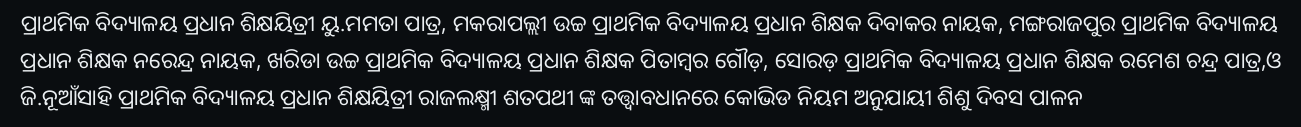ପ୍ରାଥମିକ ବିଦ୍ୟାଳୟ ପ୍ରଧାନ ଶିକ୍ଷୟିତ୍ରୀ ୟୁ.ମମତା ପାତ୍ର, ମକରାପଲ୍ଲୀ ଉଚ୍ଚ ପ୍ରାଥମିକ ବିଦ୍ୟାଳୟ ପ୍ରଧାନ ଶିକ୍ଷକ ଦିବାକର ନାୟକ, ମଙ୍ଗରାଜପୁର ପ୍ରାଥମିକ ବିଦ୍ୟାଳୟ ପ୍ରଧାନ ଶିକ୍ଷକ ନରେନ୍ଦ୍ର ନାୟକ, ଖରିଡା ଉଚ୍ଚ ପ୍ରାଥମିକ ବିଦ୍ୟାଳୟ ପ୍ରଧାନ ଶିକ୍ଷକ ପିତାମ୍ବର ଗୌଡ଼, ସୋରଡ଼ ପ୍ରାଥମିକ ବିଦ୍ୟାଳୟ ପ୍ରଧାନ ଶିକ୍ଷକ ରମେଶ ଚନ୍ଦ୍ର ପାତ୍ର,ଓ ଜି.ନୂଆଁସାହି ପ୍ରାଥମିକ ବିଦ୍ୟାଳୟ ପ୍ରଧାନ ଶିକ୍ଷୟିତ୍ରୀ ରାଜଲକ୍ଷ୍ମୀ ଶତପଥୀ ଙ୍କ ତତ୍ତ୍ୱାବଧାନରେ କୋଭିଡ ନିୟମ ଅନୁଯାୟୀ ଶିଶୁ ଦିବସ ପାଳନ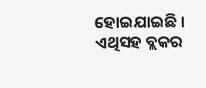ହୋଇଯାଇଛି । ଏଥିସହ ବ୍ଲକର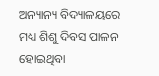ଅନ୍ୟାନ୍ୟ ବିଦ୍ୟାଳୟରେ ମଧ୍ୟ ଶିଶୁ ଦିବସ ପାଳନ ହୋଇଥିବା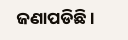ଜଣାପଡିଛି ।